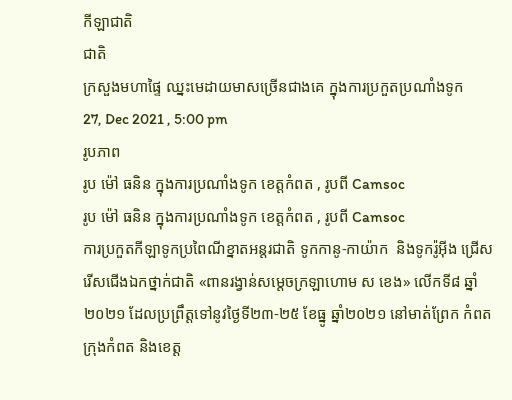កីឡាជាតិ
ជាតិ
ក្រសួងមហាផ្ទៃ ឈ្នះមេដាយមាសច្រើនជាងគេ ក្នុងការប្រកួតប្រណាំងទូក
27, Dec 2021 , 5:00 pm
រូបភាព
រូប ម៉ៅ ធនិន ក្នុងការប្រណាំងទូក ខេត្តកំពត , រូបពី Camsoc
រូប ម៉ៅ ធនិន ក្នុងការប្រណាំងទូក ខេត្តកំពត , រូបពី Camsoc
ការប្រកួតកីឡាទូកប្រពៃណីខ្នាតអន្ដរជាតិ ទូកកានូ-កាយ៉ាក  និងទូករ៉ូអ៊ីង ជ្រើសរើសជើងឯកថ្នាក់ជាតិ «ពានរង្វាន់សម្ដេចក្រឡាហោម ស ខេង» លើកទី៨ ឆ្នាំ២០២១ ដែលប្រព្រឹត្តទៅនូវថ្ងៃទី២៣-២៥ ខែធ្នូ ឆ្នាំ២០២១ នៅមាត់ព្រែក កំពត ក្រុងកំពត និងខេត្ត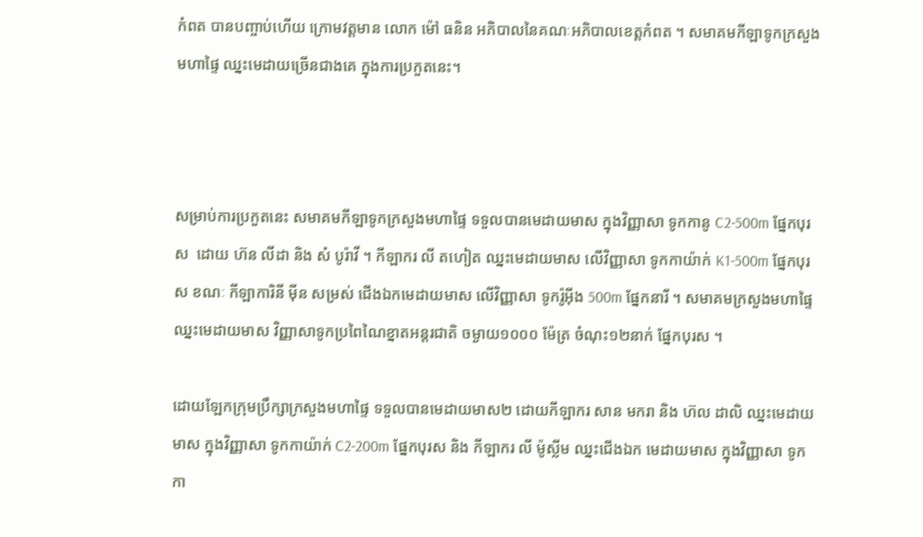កំពត បានបញ្ចាប់ហើយ ក្រោមវត្តមាន លោក ម៉ៅ ធនិន អភិបាលនៃគណៈអភិបាលខេត្តកំពត ។ សមាគមកីឡាទូកក្រសួងមហាផ្ទៃ ឈ្នះមេដាយច្រើនជាងគេ ក្នុងការប្រកួតនេះ។



សម្រាប់ការប្រកួតនេះ សមាគមកីឡាទូកក្រសួងមហាផ្ទៃ ទទួលបានមេដាយមាស ក្នុងវិញ្ញាសា ទូកកានូ C2-500m ផ្នែកបុរស  ដោយ ហ៊ន លីដា និង សំ បូរ៉ាវី ។ កីឡាករ លី តហៀត ឈ្នះមេដាយមាស លើវិញ្ញាសា ទូកកាយ៉ាក់ K1-500m ផ្នែកបុរស ខណៈ កីឡាការិនី ម៉ីន សម្រស់ ជើងឯកមេដាយមាស លើវិញ្ញាសា ទូករ៉ូអ៊ីង 500m ផ្នែកនារី ។ សមាគមក្រសួងមហាផ្ទៃ ឈ្នះមេដាយមាស វិញ្ញាសាទូកប្រពៃណៃខ្នាតអន្ដរជាតិ ចម្ងាយ១០០០ ម៉ែត្រ ចំណុះ១២នាក់ ផ្នែកបុរស ។

ដោយឡែកក្រុមប្រឹក្សាក្រសួងមហាផ្ទៃ ទទួលបានមេដាយមាស២ ដោយកីឡាករ សាន មករា និង ហ៊ល ដាលិ ឈ្នះមេដាយមាស ក្នុងវិញ្ញាសា ទូកកាយ៉ាក់ C2-200m ផ្នែកបុរស និង កីឡាករ លី ម៉ូស្លីម ឈ្នះជើងឯក មេដាយមាស ក្នុងវិញ្ញាសា ទូកកា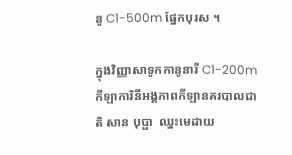នូ C1-500m ផ្នែកបុរស ។

ក្នុងវិញ្ញាសាទូកកានូនារី C1-200m កីឡាការិនីអង្គភាពកីឡានគរបាលជាតិ សាន បុប្ផា  ឈ្នះមេដាយ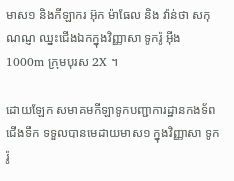មាស១ និងកីឡាករ អ៊ុក ម៉ាធែល និង វ៉ាន់ថា សកុណណ្ញ ឈ្នះជើងឯកក្នុងវិញ្ញាសា ទូករ៉ូ អ៊ីង 1000m ក្រុមបុរស 2X ។

ដោយឡែក សមាគមកីឡាទូកបញ្ជាការដ្ឋានកងទ័ពជើងទឹក ទទួលបានមេដាយមាស១ ក្នុងវិញ្ញាសា ទូករ៉ូ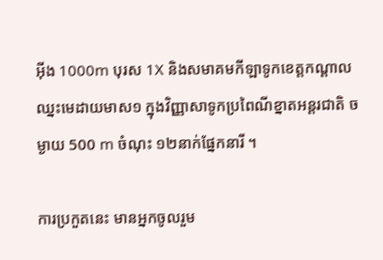អ៊ីង 1000m បុរស 1X និងសមាគមកីឡាទូកខេត្តកណ្តាល ឈ្នះមេដាយមាស១ ក្នុងវិញ្ញាសាទូកប្រពៃណីខ្នាតអន្ដរជាតិ ចម្ងាយ 500 m ចំណុះ ១២នាក់ផ្នែកនារី ។

ការប្រកួតនេះ មានអ្នកចូលរួម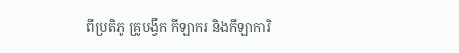ពីប្រតិភូ គ្រូបង្វឹក កីឡាករ និងកីឡាការិ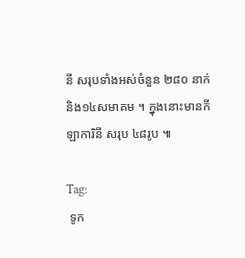នី សរុបទាំងអស់ចំនួន ២៨០ នាក់ និង១៤សមាគម ។ ក្នុងនោះមានកីឡាការិនី សរុប ៤៨រូប ៕

Tag:
 ទូក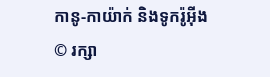កានូ-កាយ៉ាក់ និងទូករ៉ូអ៊ីង
© រក្សា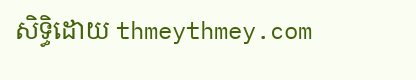សិទ្ធិដោយ thmeythmey.com